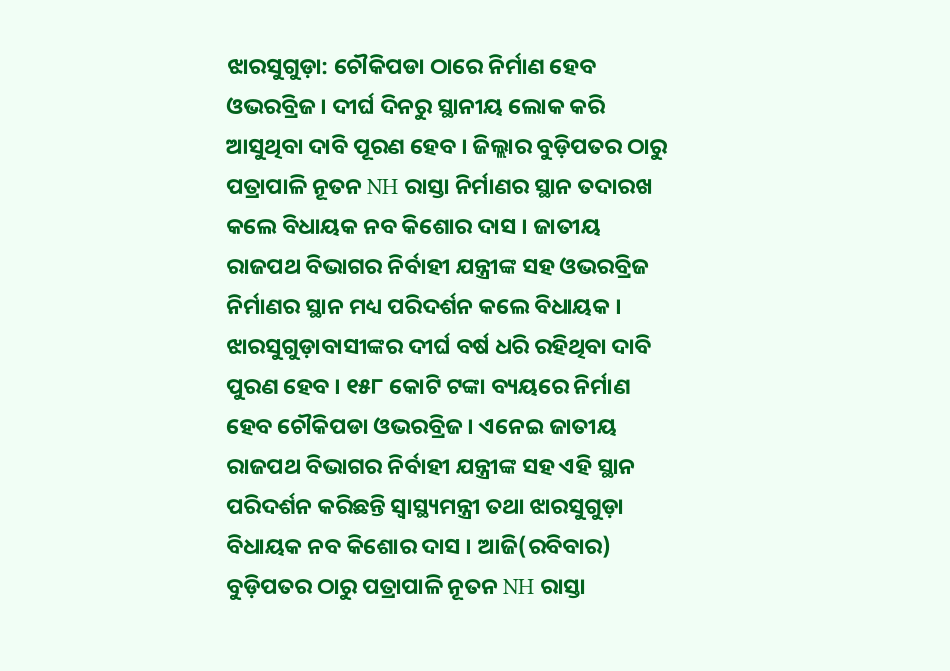ଝାରସୁଗୁଡ଼ା: ଚୌକିପଡା ଠାରେ ନିର୍ମାଣ ହେବ ଓଭରବ୍ରିଜ । ଦୀର୍ଘ ଦିନରୁ ସ୍ଥାନୀୟ ଲୋକ କରି ଆସୁଥିବା ଦାବି ପୂରଣ ହେବ । ଜିଲ୍ଲାର ବୁଡ଼ିପତର ଠାରୁ ପତ୍ରାପାଳି ନୂତନ NH ରାସ୍ତା ନିର୍ମାଣର ସ୍ଥାନ ତଦାରଖ କଲେ ବିଧାୟକ ନବ କିଶୋର ଦାସ । ଜାତୀୟ ରାଜପଥ ବିଭାଗର ନିର୍ବାହୀ ଯନ୍ତ୍ରୀଙ୍କ ସହ ଓଭରବ୍ରିଜ ନିର୍ମାଣର ସ୍ଥାନ ମଧ୍ୟ ପରିଦର୍ଶନ କଲେ ବିଧାୟକ ।
ଝାରସୁଗୁଡ଼ାବାସୀଙ୍କର ଦୀର୍ଘ ବର୍ଷ ଧରି ରହିଥିବା ଦାବି ପୁରଣ ହେବ । ୧୫୮ କୋଟି ଟଙ୍କା ବ୍ୟୟରେ ନିର୍ମାଣ ହେବ ଚୌକିପଡା ଓଭରବ୍ରିଜ । ଏନେଇ ଜାତୀୟ ରାଜପଥ ବିଭାଗର ନିର୍ବାହୀ ଯନ୍ତ୍ରୀଙ୍କ ସହ ଏହି ସ୍ଥାନ ପରିଦର୍ଶନ କରିଛନ୍ତି ସ୍ବାସ୍ଥ୍ୟମନ୍ତ୍ରୀ ତଥା ଝାରସୁଗୁଡ଼ା ବିଧାୟକ ନବ କିଶୋର ଦାସ । ଆଜି(ରବିବାର) ବୁଡ଼ିପତର ଠାରୁ ପତ୍ରାପାଳି ନୂତନ NH ରାସ୍ତା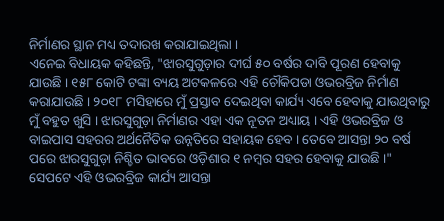ନିର୍ମାଣର ସ୍ଥାନ ମଧ୍ୟ ତଦାରଖ କରାଯାଇଥିଲା ।
ଏନେଇ ବିଧାୟକ କହିଛନ୍ତି, "ଝାରସୁଗୁଡ଼ାର ଦୀର୍ଘ ୫୦ ବର୍ଷର ଦାବି ପୂରଣ ହେବାକୁ ଯାଉଛି । ୧୫୮ କୋଟି ଟଙ୍କା ବ୍ୟୟ ଅଟକଳରେ ଏହି ଚୌକିପଡା ଓଭରବ୍ରିଜ ନିର୍ମାଣ କରାଯାଉଛି । ୨୦୧୮ ମସିହାରେ ମୁଁ ପ୍ରସ୍ତାବ ଦେଇଥିବା କାର୍ଯ୍ୟ ଏବେ ହେବାକୁ ଯାଉଥିବାରୁ ମୁଁ ବହୁତ ଖୁସି । ଝାରସୁଗୁଡ଼ା ନିର୍ମାଣର ଏହା ଏକ ନୂତନ ଅଧ୍ୟାୟ । ଏହି ଓଭରବ୍ରିଜ ଓ ବାଇପାସ ସହରର ଅର୍ଥନୈତିକ ଉନ୍ନତିରେ ସହାୟକ ହେବ । ତେବେ ଆସନ୍ତା ୨୦ ବର୍ଷ ପରେ ଝାରସୁଗୁଡ଼ା ନିଶ୍ଚିତ ଭାବରେ ଓଡ଼ିଶାର ୧ ନମ୍ବର ସହର ହେବାକୁ ଯାଉଛି ।" ସେପଟେ ଏହି ଓଭରବ୍ରିଜ କାର୍ଯ୍ୟ ଆସନ୍ତା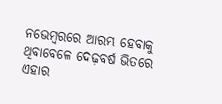ନଭେମ୍ବରରେ ଆରମ୍ଭ ହେବାକୁ ଥିବାବେଳେ ଦେଢ଼ବର୍ଷ ଭିତରେ ଏହାର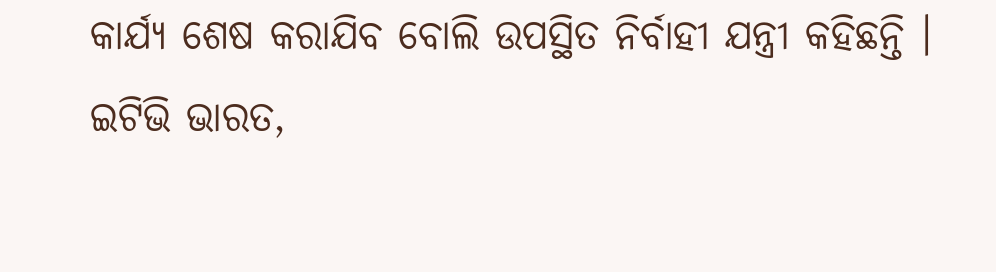କାର୍ଯ୍ୟ ଶେଷ କରାଯିବ ବୋଲି ଉପସ୍ଥିତ ନିର୍ବାହୀ ଯନ୍ତ୍ରୀ କହିଛନ୍ତି ।
ଇଟିଭି ଭାରତ,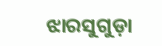ଝାରସୁଗୁଡ଼ା